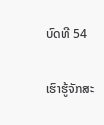ບົດທີ 54

ເຮົາຮູ້ຈັກສະ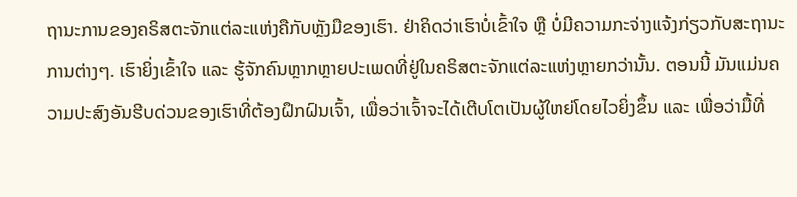ຖານະການຂອງຄຣິສຕະຈັກແຕ່ລະແຫ່ງຄືກັບຫຼັງມືຂອງເຮົາ. ຢ່າຄິດວ່າເຮົາບໍ່ເຂົ້າໃຈ ຫຼື ບໍ່ມີຄວາມກະຈ່າງແຈ້ງກ່ຽວກັບສະຖານະການຕ່າງໆ. ເຮົາຍິ່ງເຂົ້າໃຈ ແລະ ຮູ້ຈັກຄົນຫຼາກຫຼາຍປະເພດທີ່ຢູ່ໃນຄຣິສຕະຈັກແຕ່ລະແຫ່ງຫຼາຍກວ່ານັ້ນ. ຕອນນີ້ ມັນແມ່ນຄວາມປະສົງອັນຮີບດ່ວນຂອງເຮົາທີ່ຕ້ອງຝຶກຝົນເຈົ້າ, ເພື່ອວ່າເຈົ້າຈະໄດ້ເຕີບໂຕເປັນຜູ້ໃຫຍ່ໂດຍໄວຍິ່ງຂຶ້ນ ແລະ ເພື່ອວ່າມື້ທີ່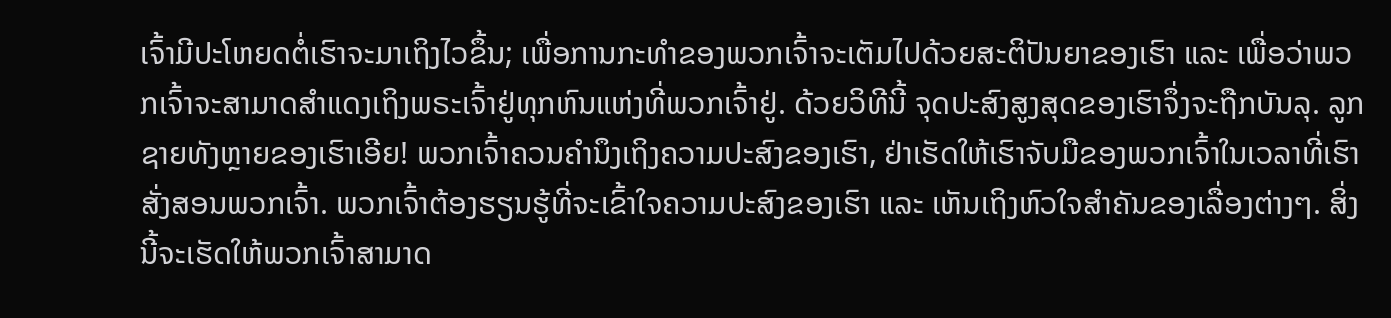ເຈົ້າມີປະໂຫຍດຕໍ່ເຮົາຈະມາເຖິງໄວຂຶ້ນ; ເພື່ອການກະທຳຂອງພວກເຈົ້າຈະເຕັມໄປດ້ວຍສະຕິປັນຍາຂອງເຮົາ ແລະ ເພື່ອວ່າພວກເຈົ້າຈະສາມາດສຳແດງເຖິງພຣະເຈົ້າຢູ່ທຸກຫົນແຫ່ງທີ່ພວກເຈົ້າຢູ່. ດ້ວຍວິທີນີ້ ຈຸດປະສົງສູງສຸດຂອງເຮົາຈຶ່ງຈະຖືກບັນລຸ. ລູກຊາຍທັງຫຼາຍຂອງເຮົາເອີຍ! ພວກເຈົ້າຄວນຄຳນຶງເຖິງຄວາມປະສົງຂອງເຮົາ, ຢ່າເຮັດໃຫ້ເຮົາຈັບມືຂອງພວກເຈົ້າໃນເວລາທີ່ເຮົາສັ່ງສອນພວກເຈົ້າ. ພວກເຈົ້າຕ້ອງຮຽນຮູ້ທີ່ຈະເຂົ້າໃຈຄວາມປະສົງຂອງເຮົາ ແລະ ເຫັນເຖິງຫົວໃຈສຳຄັນຂອງເລື່ອງຕ່າງໆ. ສິ່ງນີ້ຈະເຮັດໃຫ້ພວກເຈົ້າສາມາດ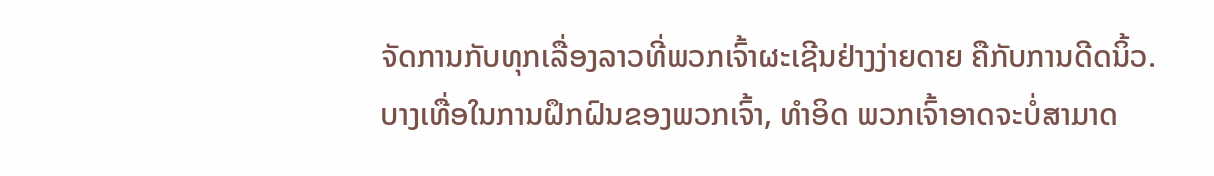ຈັດການກັບທຸກເລື່ອງລາວທີ່ພວກເຈົ້າຜະເຊີນຢ່າງງ່າຍດາຍ ຄືກັບການດີດນິ້ວ. ບາງເທື່ອໃນການຝຶກຝົນຂອງພວກເຈົ້າ, ທໍາອິດ ພວກເຈົ້າອາດຈະບໍ່ສາມາດ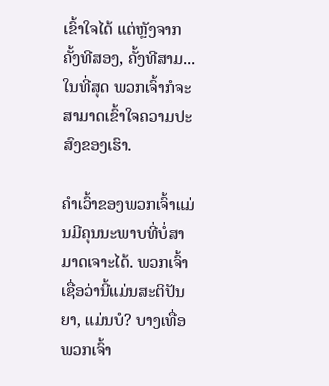ເຂົ້າໃຈໄດ້ ແຕ່ຫຼັງຈາກຄັ້ງທີສອງ, ຄັ້ງທີສາມ... ໃນທີ່ສຸດ ພວກເຈົ້າກໍຈະສາມາດເຂົ້າໃຈຄວາມປະສົງຂອງເຮົາ.

ຄຳເວົ້າຂອງພວກເຈົ້າແມ່ນມີຄຸນນະພາບທີ່ບໍ່ສາມາດເຈາະໄດ້. ພວກເຈົ້າເຊື່ອວ່ານີ້ແມ່ນສະຕິປັນຍາ, ແມ່ນບໍ? ບາງເທື່ອພວກເຈົ້າ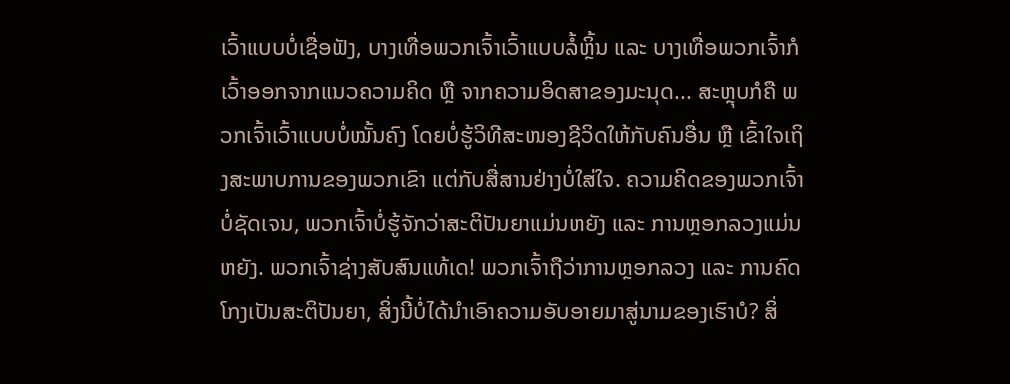ເວົ້າແບບບໍ່ເຊື່ອຟັງ, ບາງເທື່ອພວກເຈົ້າເວົ້າແບບລໍ້ຫຼິ້ນ ແລະ ບາງເທື່ອພວກເຈົ້າກໍເວົ້າອອກຈາກແນວຄວາມຄິດ ຫຼື ຈາກຄວາມອິດສາຂອງມະນຸດ... ສະຫຼຸບກໍຄື ພວກເຈົ້າເວົ້າແບບບໍ່ໝັ້ນຄົງ ໂດຍບໍ່ຮູ້ວິທີສະໜອງຊີວິດໃຫ້ກັບຄົນອື່ນ ຫຼື ເຂົ້າໃຈເຖິງສະພາບການຂອງພວກເຂົາ ແຕ່ກັບສື່ສານຢ່າງບໍ່ໃສ່ໃຈ. ຄວາມຄິດຂອງພວກເຈົ້າບໍ່ຊັດເຈນ, ພວກເຈົ້າບໍ່ຮູ້ຈັກວ່າສະຕິປັນຍາແມ່ນຫຍັງ ແລະ ການຫຼອກລວງແມ່ນຫຍັງ. ພວກເຈົ້າຊ່າງສັບສົນແທ້ເດ! ພວກເຈົ້າຖືວ່າການຫຼອກລວງ ແລະ ການຄົດໂກງເປັນສະຕິປັນຍາ, ສິ່ງນີ້ບໍ່ໄດ້ນໍາເອົາຄວາມອັບອາຍມາສູ່ນາມຂອງເຮົາບໍ? ສິ່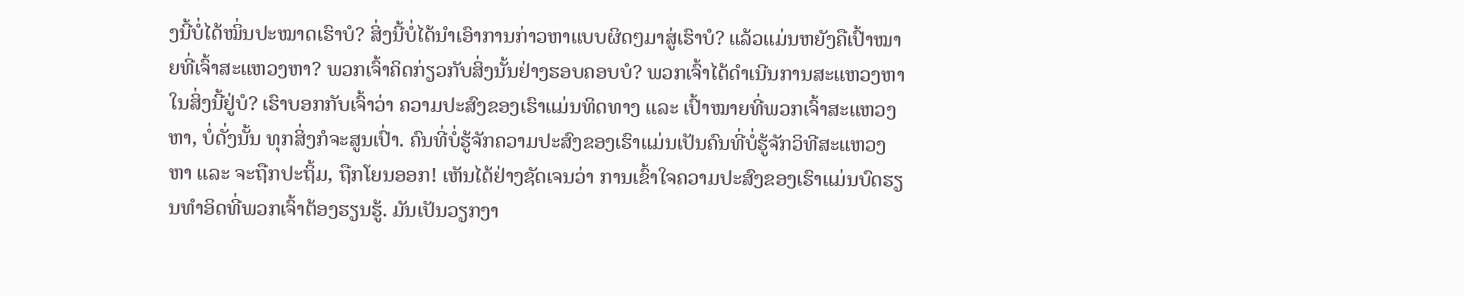ງນີ້ບໍ່ໄດ້ໝິ່ນປະໝາດເຮົາບໍ? ສິ່ງນີ້ບໍ່ໄດ້ນໍາເອົາການກ່າວຫາແບບຜິດໆມາສູ່ເຮົາບໍ? ແລ້ວແມ່ນຫຍັງຄືເປົ້າໝາຍທີ່ເຈົ້າສະແຫວງຫາ? ພວກເຈົ້າຄິດກ່ຽວກັບສິ່ງນັ້ນຢ່າງຮອບຄອບບໍ? ພວກເຈົ້າໄດ້ດໍາເນີນການສະແຫວງຫາໃນສິ່ງນີ້ຢູ່ບໍ? ເຮົາບອກກັບເຈົ້າວ່າ ຄວາມປະສົງຂອງເຮົາແມ່ນທິດທາງ ແລະ ເປົ້າໝາຍທີ່ພວກເຈົ້າສະແຫວງຫາ, ບໍ່ດັ່ງນັ້ນ ທຸກສິ່ງກໍຈະສູນເປົ່າ. ຄົນທີ່ບໍ່ຮູ້ຈັກຄວາມປະສົງຂອງເຮົາແມ່ນເປັນຄົນທີ່ບໍ່ຮູ້ຈັກວິທີສະແຫວງຫາ ແລະ ຈະຖືກປະຖິ້ມ, ຖືກໂຍນອອກ! ເຫັນໄດ້ຢ່າງຊັດເຈນວ່າ ການເຂົ້າໃຈຄວາມປະສົງຂອງເຮົາແມ່ນບົດຮຽນທຳອິດທີ່ພວກເຈົ້າຕ້ອງຮຽນຮູ້. ມັນເປັນວຽກງາ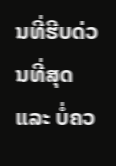ນທີ່ຮີບດ່ວນທີ່ສຸດ ແລະ ບໍ່ຄວ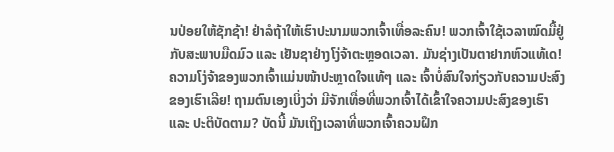ນປ່ອຍໃຫ້ຊັກຊ້າ! ຢ່າລໍຖ້າໃຫ້ເຮົາປະນາມພວກເຈົ້າເທື່ອລະຄົນ! ພວກເຈົ້າໃຊ້ເວລາໝົດມື້ຢູ່ກັບສະພາບມືດມົວ ແລະ ເຢັນຊາຢ່າງໂງ່ຈ້າຕະຫຼອດເວລາ. ມັນຊ່າງເປັນຕາຢາກຫົວແທ້ເດ! ຄວາມໂງ່ຈ້າຂອງພວກເຈົ້າແມ່ນໜ້າປະຫຼາດໃຈແທ້ໆ ແລະ ເຈົ້າບໍ່ສົນໃຈກ່ຽວກັບຄວາມປະສົງຂອງເຮົາເລີຍ! ຖາມຕົນເອງເບິ່ງວ່າ ມີຈັກເທື່ອທີ່ພວກເຈົ້າໄດ້ເຂົ້າໃຈຄວາມປະສົງຂອງເຮົາ ແລະ ປະຕິບັດຕາມ? ບັດນີ້ ມັນເຖິງເວລາທີ່ພວກເຈົ້າຄວນຝຶກ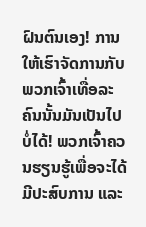ຝົນຕົນເອງ! ການໃຫ້ເຮົາຈັດການກັບພວກເຈົ້າເທື່ອລະຄົນນັ້ນມັນເປັນໄປບໍ່ໄດ້! ພວກເຈົ້າຄວນຮຽນຮູ້ເພື່ອຈະໄດ້ມີປະສົບການ ແລະ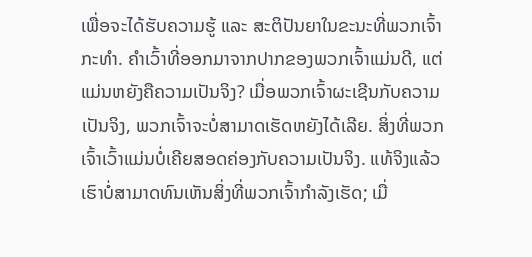ເພື່ອຈະໄດ້ຮັບຄວາມຮູ້ ແລະ ສະຕິປັນຍາໃນຂະນະທີ່ພວກເຈົ້າກະທຳ. ຄຳເວົ້າທີ່ອອກມາຈາກປາກຂອງພວກເຈົ້າແມ່ນດີ, ແຕ່ແມ່ນຫຍັງຄືຄວາມເປັນຈິງ? ເມື່ອພວກເຈົ້າຜະເຊີນກັບຄວາມເປັນຈິງ, ພວກເຈົ້າຈະບໍ່ສາມາດເຮັດຫຍັງໄດ້ເລີຍ. ສິ່ງທີ່ພວກເຈົ້າເວົ້າແມ່ນບໍ່ເຄີຍສອດຄ່ອງກັບຄວາມເປັນຈິງ. ແທ້ຈິງແລ້ວ ເຮົາບໍ່ສາມາດທົນເຫັນສິ່ງທີ່ພວກເຈົ້າກຳລັງເຮັດ; ເມື່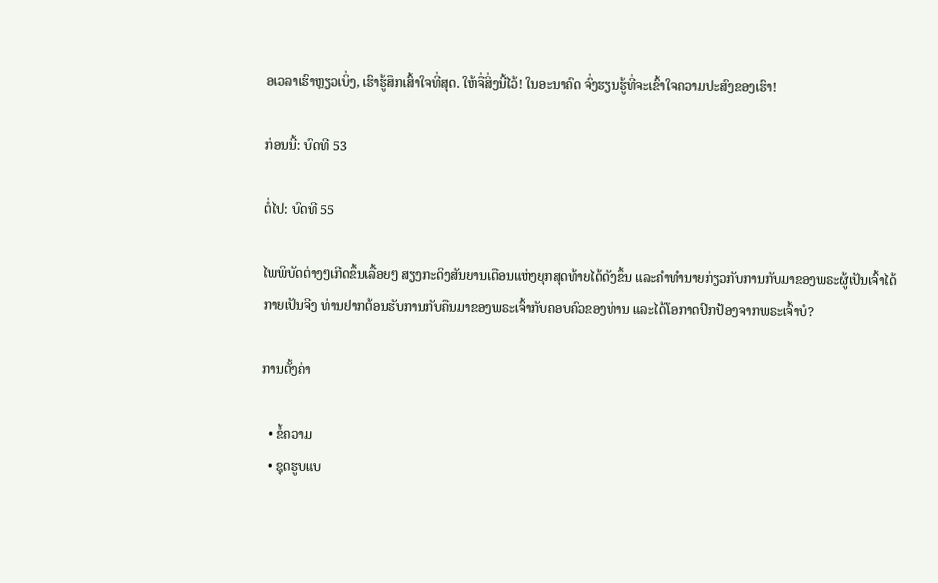ອເວລາເຮົາຫຼຽວເບິ່ງ, ເຮົາຮູ້ສຶກເສົ້າໃຈທີ່ສຸດ. ໃຫ້ຈື່ສິ່ງນີ້ໄວ້! ໃນອະນາຄົດ ຈົ່ງຮຽນຮູ້ທີ່ຈະເຂົ້າໃຈຄວາມປະສົງຂອງເຮົາ!

ກ່ອນນີ້: ບົດທີ 53

ຕໍ່ໄປ: ບົດທີ 55

ໄພພິບັດຕ່າງໆເກີດຂຶ້ນເລື້ອຍໆ ສຽງກະດິງສັນຍານເຕືອນແຫ່ງຍຸກສຸດທ້າຍໄດ້ດັງຂຶ້ນ ແລະຄໍາທໍານາຍກ່ຽວກັບການກັບມາຂອງພຣະຜູ້ເປັນເຈົ້າໄດ້ກາຍເປັນຈີງ ທ່ານຢາກຕ້ອນຮັບການກັບຄືນມາຂອງພຣະເຈົ້າກັບຄອບຄົວຂອງທ່ານ ແລະໄດ້ໂອກາດປົກປ້ອງຈາກພຣະເຈົ້າບໍ?

ການຕັ້ງຄ່າ

  • ຂໍ້ຄວາມ
  • ຊຸດຮູບແບ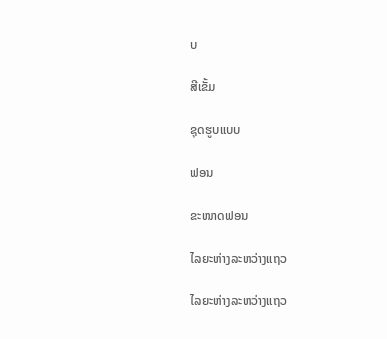ບ

ສີເຂັ້ມ

ຊຸດຮູບແບບ

ຟອນ

ຂະໜາດຟອນ

ໄລຍະຫ່າງລະຫວ່າງແຖວ

ໄລຍະຫ່າງລະຫວ່າງແຖວ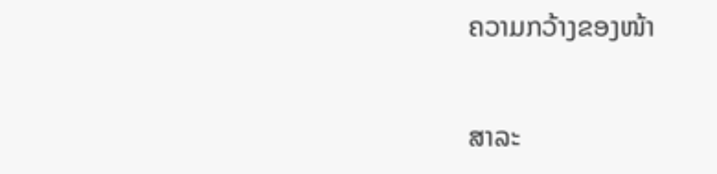ຄວາມກວ້າງຂອງໜ້າ

ສາລະ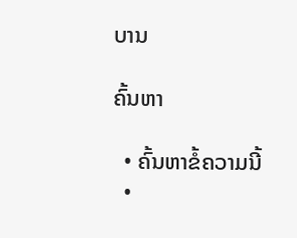ບານ

ຄົ້ນຫາ

  • ຄົ້ນຫາຂໍ້ຄວາມນີ້
  •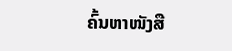ຄົ້ນຫາໜັງສື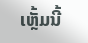ເຫຼັ້ມນີ້